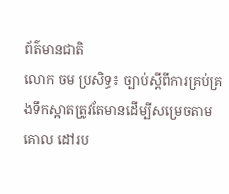ព័ត៌មានជាតិ
លោក ចម ប្រសិទ្ធ៖ ច្បាប់ស្ដីពីការគ្រប់គ្រងទឹកស្អាតត្រូវតែមានដើម្បីសម្រេចតាមគោល ដៅរប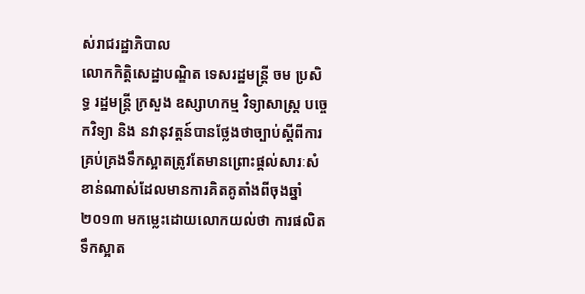ស់រាជរដ្ឋាភិបាល
លោកកិត្តិសេដ្ឋាបណ្ឌិត ទេសរដ្ឋមន្រ្តី ចម ប្រសិទ្ធ រដ្ឋមន្រ្តី ក្រសួង ឧស្សាហកម្ម វិទ្យាសាស្ត្រ បច្ចេកវិទ្យា និង នវានុវត្តន៍បានថ្លែងថាច្បាប់ស្ដីពីការគ្រប់គ្រងទឹកស្អាតត្រូវតែមានព្រោះផ្តល់សារៈសំខាន់ណាស់ដែលមានការគិតគូតាំងពីចុងឆ្នាំ២០១៣ មកម្លេះដោយលោកយល់ថា ការផលិតទឹកស្អាត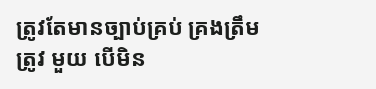ត្រូវតែមានច្បាប់គ្រប់ គ្រងត្រឹមត្រូវ មួយ បេីមិន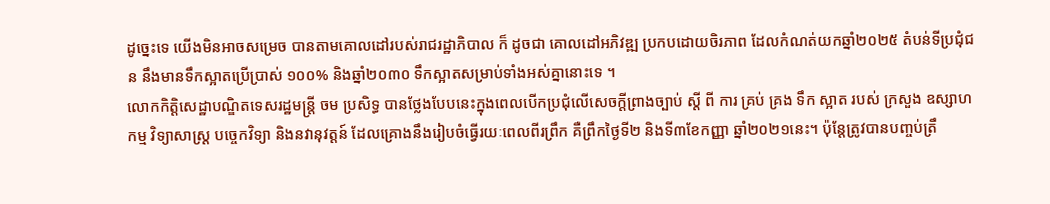ដូច្នេះទេ យេីងមិនអាចសម្រេច បានតាមគោលដៅរបស់រាជរដ្ឋាភិបាល ក៏ ដូចជា គោលដៅអភិវឌ្ឍ ប្រកបដោយចិរភាព ដែលកំណត់យកឆ្នាំ២០២៥ តំបន់ទីប្រជុំជន នឹងមានទឹកស្អាតប្រេីប្រាស់ ១០០% និងឆ្នាំ២០៣០ ទឹកស្អាតសម្រាប់ទាំងអស់គ្នានោះទេ ។
លោកកិត្តិសេដ្ឋាបណ្ឌិតទេសរដ្ឋមន្រ្តី ចម ប្រសិទ្ធ បានថ្លែងបែបនេះក្នុងពេលបើកប្រជុំលើសេចក្ដីព្រាងច្បាប់ ស្តី ពី ការ គ្រប់ គ្រង ទឹក ស្អាត របស់ ក្រសួង ឧស្សាហកម្ម វិទ្យាសាស្ត្រ បច្ចេកវិទ្យា និងនវានុវត្តន៍ ដែលគ្រោងនឹងរៀបចំធ្វេីរយៈពេលពីរព្រឹក គឺព្រឹកថ្ងៃទី២ និងទី៣ខែកញ្ញា ឆ្នាំ២០២១នេះ។ ប៉ុន្តែត្រូវបានបញ្ចប់ត្រឹ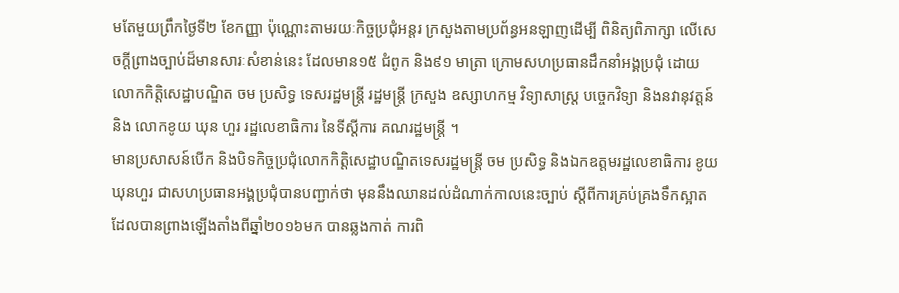មតែមួយព្រឹកថ្ងៃទី២ ខែកញ្ញា ប៉ុណ្ណោះតាមរយៈកិច្ចប្រជុំអន្តរ ក្រសួងតាមប្រព័ន្ធអនឡាញដេីម្បី ពិនិត្យពិភាក្សា លេីសេចក្តីព្រាងច្បាប់ដ៏មានសារៈសំខាន់នេះ ដែលមាន១៥ ជំពូក និង៩១ មាត្រា ក្រោមសហប្រធានដឹកនាំអង្គប្រជុំ ដោយលោកកិត្តិសេដ្ឋាបណ្ឌិត ចម ប្រសិទ្ធ ទេសរដ្ឋមន្រ្តី រដ្ឋមន្រ្តី ក្រសួង ឧស្សាហកម្ម វិទ្យាសាស្ត្រ បច្ចេកវិទ្យា និងនវានុវត្តន៍ និង លោកខូយ ឃុន ហួរ រដ្ឋលេខាធិការ នៃទីស្តីការ គណរដ្ឋមន្ត្រី ។
មានប្រសាសន៍បេីក និងបិទកិច្ចប្រជុំលោកកិត្តិសេដ្ឋាបណ្ឌិតទេសរដ្ឋមន្រ្តី ចម ប្រសិទ្ធ និងឯកឧត្តមរដ្ឋលេខាធិការ ខូយ ឃុនហួរ ជាសហប្រធានអង្គប្រជុំបានបញ្ជាក់ថា មុននឹងឈានដល់ដំណាក់កាលនេះច្បាប់ ស្តីពីការគ្រប់គ្រងទឹកស្អាត ដែលបានព្រាងឡេីងតាំងពីឆ្នាំ២០១៦មក បានឆ្លងកាត់ ការពិ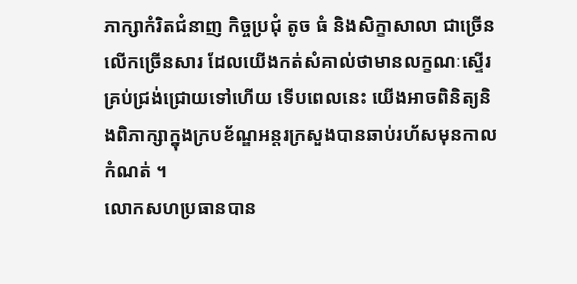ភាក្សាកំរិតជំនាញ កិច្ចប្រជុំ តូច ធំ និងសិក្ខាសាលា ជាច្រេីន លេីកច្រេីនសារ ដែលយេីងកត់សំគាល់ថាមានលក្ខណៈស្ទេីរគ្រប់ជ្រង់ជ្រោយទៅហេីយ ទេីបពេលនេះ យេីងអាចពិនិត្យនិងពិភាក្សាក្នុងក្របខ័ណ្ឌអន្តរក្រសួងបានឆាប់រហ័សមុនកាលកំណត់ ។
លោកសហប្រធានបាន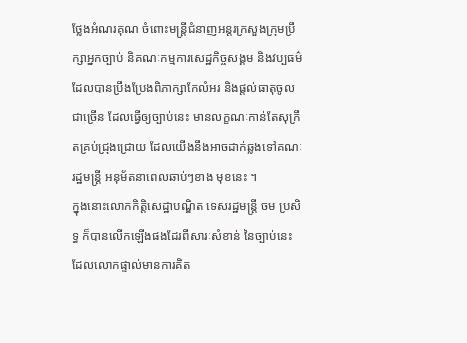ថ្លែងអំណរគុណ ចំពោះមន្ត្រីជំនាញអន្តរក្រសួងក្រុមប្រឹក្សាអ្នកច្បាប់ និគណៈកម្មការសេដ្ឋកិច្ចសង្គម និងវប្បធម៌ដែលបានប្រឹងប្រែងពិភាក្សាកែលំអរ និងផ្តល់ធាតុចូលជាច្រេីន ដែលធ្វេីឲ្យច្បាប់នេះ មានលក្ខណៈកាន់តែសុក្រឹតគ្រប់ជ្រុងជ្រោយ ដែលយេីងនឹងអាចដាក់ឆ្លងទៅគណៈរដ្ឋមន្ត្រី អនុម័តនាពេលឆាប់ៗខាង មុខនេះ ។
ក្នុងនោះលោកកិត្តិសេដ្ឋាបណ្ឌិត ទេសរដ្ឋមន្រ្តី ចម ប្រសិទ្ធ ក៏បានលេីកឡេីងផងដែរពីសារៈសំខាន់ នៃច្បាប់នេះ ដែលលោកផ្ទាល់មានការគិត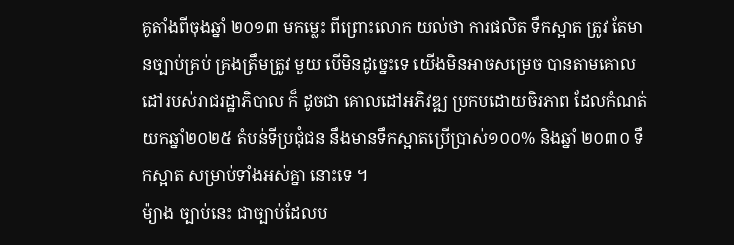គូតាំងពីចុងឆ្នាំ ២០១៣ មកម្លេះ ពីព្រោះលោក យល់ថា ការផលិត ទឹកស្អាត ត្រូវ តែមានច្បាប់គ្រប់ គ្រងត្រឹមត្រូវ មួយ បេីមិនដូច្នេះទេ យេីងមិនអាចសម្រេច បានតាមគោលដៅរបស់រាជរដ្ឋាភិបាល ក៏ ដូចជា គោលដៅអភិវឌ្ឍ ប្រកបដោយចិរភាព ដែលកំណត់យកឆ្នាំ២០២៥ តំបន់ទីប្រជុំជន នឹងមានទឹកស្អាតប្រេីប្រាស់១០០% និងឆ្នាំ ២០៣០ ទឹកស្អាត សម្រាប់ទាំងអស់គ្នា នោះទេ ។
ម៉្យាង ច្បាប់នេះ ជាច្បាប់ដែលប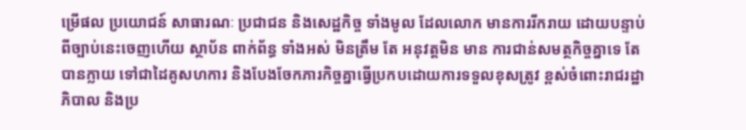ម្រេីផល ប្រយោជន៍ សាធារណៈ ប្រជាជន និងសេដ្ឋកិច្ច ទាំងមូល ដែលលោក មានការរីករាយ ដោយបន្ទាប់ពីច្បាប់នេះចេញហេីយ ស្ថាប័ន ពាក់ព័ន្ធ ទាំងអស់ មិនត្រឹម តែ អនុវត្តមិន មាន ការជាន់សមត្ថកិច្ចគ្នាទេ តែបានក្លាយ ទៅជាដៃគូសហការ និងបែងចែកភារកិច្ចគ្នាធ្វេីប្រកបដោយការទទួលខុសត្រូវ ខ្ពស់ចំពោះរាជរដ្ឋាភិបាល និងប្រ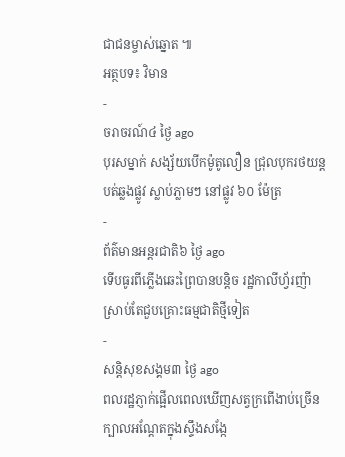ជាជនម្ចាស់ឆ្នោត ៕
អត្ថបទ៖ វិមាន
-
ចរាចរណ៍៤ ថ្ងៃ ago
បុរសម្នាក់ សង្ស័យបើកម៉ូតូលឿន ជ្រុលបុករថយន្តបត់ឆ្លងផ្លូវ ស្លាប់ភ្លាមៗ នៅផ្លូវ ៦០ ម៉ែត្រ
-
ព័ត៌មានអន្ដរជាតិ៦ ថ្ងៃ ago
ទើបធូរពីភ្លើងឆេះព្រៃបានបន្តិច រដ្ឋកាលីហ្វ័រញ៉ា ស្រាប់តែជួបគ្រោះធម្មជាតិថ្មីទៀត
-
សន្តិសុខសង្គម៣ ថ្ងៃ ago
ពលរដ្ឋភ្ញាក់ផ្អើលពេលឃើញសត្វក្រពើងាប់ច្រើនក្បាលអណ្ដែតក្នុងស្ទឹងសង្កែ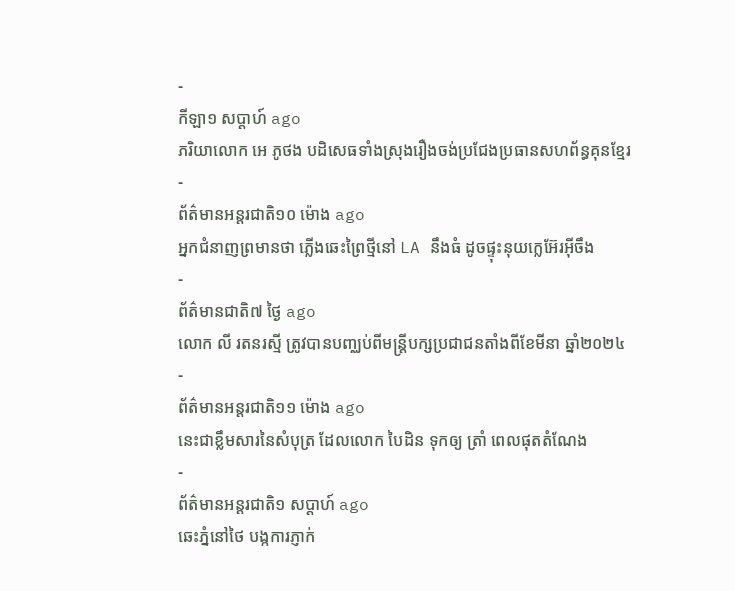-
កីឡា១ សប្តាហ៍ ago
ភរិយាលោក អេ ភូថង បដិសេធទាំងស្រុងរឿងចង់ប្រជែងប្រធានសហព័ន្ធគុនខ្មែរ
-
ព័ត៌មានអន្ដរជាតិ១០ ម៉ោង ago
អ្នកជំនាញព្រមានថា ភ្លើងឆេះព្រៃថ្មីនៅ LA នឹងធំ ដូចផ្ទុះនុយក្លេអ៊ែរអ៊ីចឹង
-
ព័ត៌មានជាតិ៧ ថ្ងៃ ago
លោក លី រតនរស្មី ត្រូវបានបញ្ឈប់ពីមន្ត្រីបក្សប្រជាជនតាំងពីខែមីនា ឆ្នាំ២០២៤
-
ព័ត៌មានអន្ដរជាតិ១១ ម៉ោង ago
នេះជាខ្លឹមសារនៃសំបុត្រ ដែលលោក បៃដិន ទុកឲ្យ ត្រាំ ពេលផុតតំណែង
-
ព័ត៌មានអន្ដរជាតិ១ សប្តាហ៍ ago
ឆេះភ្នំនៅថៃ បង្កការភ្ញាក់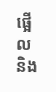ផ្អើលនិង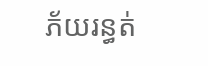ភ័យរន្ធត់